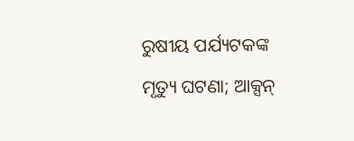ରୁଷୀୟ ପର୍ଯ୍ୟଟକଙ୍କ ମୃତ୍ୟୁ ଘଟଣା; ଆକ୍ସନ୍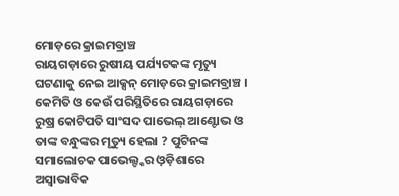ମୋଡ଼ରେ କ୍ରାଇମବ୍ରାଞ୍ଚ
ରାୟଗଡ଼ାରେ ରୁଷୀୟ ପର୍ଯ୍ୟଟକଙ୍କ ମୃତ୍ୟୁ ଘଟଣାକୁ ନେଇ ଆକ୍ସନ୍ ମୋଡ଼ରେ କ୍ରାଇମବ୍ରାଞ୍ଚ । କେମିତି ଓ କେଉଁ ପରିସ୍ଥିତିରେ ରାୟଗଡ଼ାରେ ରୁଷ୍ର କୋଟିପତି ସାଂସଦ ପାଭେଲ୍ ଆଣ୍ଟୋଭ ଓ ତାଙ୍କ ବନ୍ଧୁଙ୍କର ମୃତ୍ୟୁ ହେଲା ? ପୁଟିନଙ୍କ ସମାଲୋଚକ ପାଭେଲ୍ଙ୍କର ଓ଼ଡ଼ିଶାରେ ଅସ୍ୱାଭାବିକ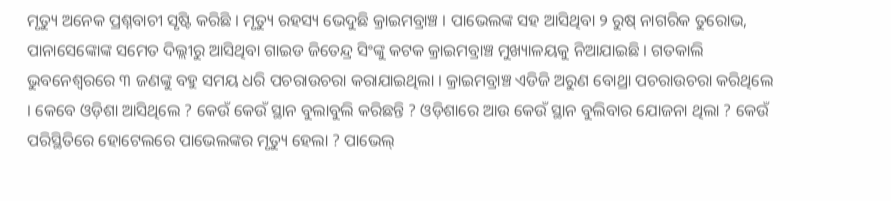ମୃତ୍ୟୁ ଅନେକ ପ୍ରଶ୍ନବାଚୀ ସୃଷ୍ଟି କରିଛି । ମୃତ୍ୟୁ ରହସ୍ୟ ଭେଦୁଛି କ୍ରାଇମବ୍ରାଞ୍ଚ । ପାଭେଲଙ୍କ ସହ ଆସିଥିବା ୨ ରୁଷ୍ ନାଗରିକ ତୁରୋଭ, ପାନାସେଙ୍କୋଙ୍କ ସମେତ ଦିଲ୍ଲୀରୁ ଆସିଥିବା ଗାଇଡ ଜିତେନ୍ଦ୍ର ସିଂଙ୍କୁ କଟକ କ୍ରାଇମବ୍ରାଞ୍ଚ ମୁଖ୍ୟାଳୟକୁ ନିଆଯାଇଛି । ଗତକାଲି ଭୁବନେଶ୍ୱରରେ ୩ ଜଣଙ୍କୁ ବହୁ ସମୟ ଧରି ପଚରାଉଚରା କରାଯାଇଥିଲା । କ୍ରାଇମବ୍ରାଞ୍ଚ ଏଡିଜି ଅରୁଣ ବୋଥ୍ରା ପଚରାଉଚରା କରିଥିଲେ । କେବେ ଓଡ଼ିଶା ଆସିଥିଲେ ? କେଉଁ କେଉଁ ସ୍ଥାନ ବୁଲାବୁଲି କରିଛନ୍ତି ? ଓଡ଼ିଶାରେ ଆଉ କେଉଁ ସ୍ଥାନ ବୁଲିବାର ଯୋଜନା ଥିଲା ? କେଉଁ ପରିସ୍ଥିତିରେ ହୋଟେଲରେ ପାଭେଲଙ୍କର ମୃତ୍ୟୁ ହେଲା ? ପାଭେଲ୍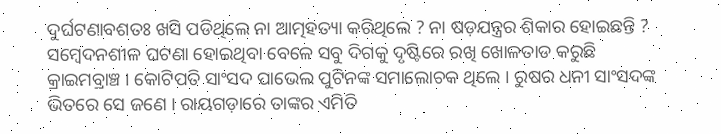ଦୁର୍ଘଟଣାବଶତଃ ଖସି ପଡିଥିଲେ ନା ଆତ୍ମହତ୍ୟା କରିଥିଲେ ? ନା ଷଡ଼ଯନ୍ତ୍ରର ଶିକାର ହୋଇଛନ୍ତି ? ସମ୍ବେଦନଶୀଳ ଘଟଣା ହୋଇଥିବା ବେଳେ ସବୁ ଦିଗକୁ ଦୃଷ୍ଟିରେ ରଖି ଖୋଳତାଡ କରୁଛି କ୍ରାଇମବ୍ରାଞ୍ଚ । କୋଟିପତି ସାଂସଦ ପାଭେଲ ପୁଟିନଙ୍କ ସମାଲୋଚକ ଥିଲେ । ରୁଷର ଧନୀ ସାଂସଦଙ୍କ ଭିତରେ ସେ ଜଣେ । ରାୟଗଡ଼ାରେ ତାଙ୍କର ଏମିତି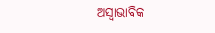ଅସ୍ୱାଭାବିକ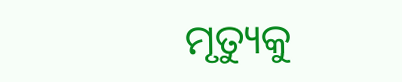ମୃତ୍ୟୁକୁ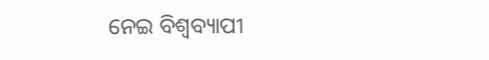ନେଇ ବିଶ୍ୱବ୍ୟାପୀ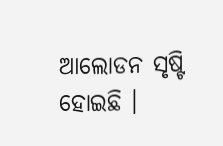ଆଲୋଡନ ସୃଷ୍ଟି ହୋଇଛି ।